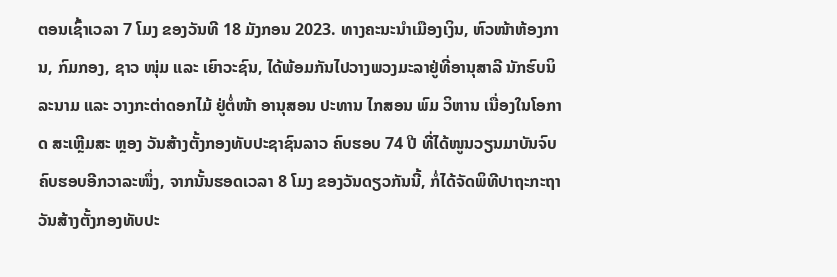ຕອນເຊົ້າເວລາ 7 ໂມງ ຂອງວັນທີ 18 ມັງກອນ 2023. ທາງຄະນະນໍາເມືອງເງິນ, ຫົວໜ້າຫ້ອງການ, ກົມກອງ, ຊາວ ໜຸ່ມ ແລະ ເຍົາວະຊົນ, ໄດ້ພ້ອມກັນໄປວາງພວງມະລາຢູ່ທີ່ອານຸສາລີ ນັກຮົບນິລະນາມ ແລະ ວາງກະຕ່າດອກໄມ້ ຢູ່ຕໍ່ໜ້າ ອານຸສອນ ປະທານ ໄກສອນ ພົມ ວິຫານ ເນື່ອງໃນໂອກາດ ສະເຫຼີມສະ ຫຼອງ ວັນສ້າງຕັ້ງກອງທັບປະຊາຊົນລາວ ຄົບຮອບ 74 ປີ ທີ່ໄດ້ໜູນວຽນມາບັນຈົບຄົບຮອບອີກວາລະໜຶ່ງ, ຈາກນັ້ນຮອດເວລາ 8 ໂມງ ຂອງວັນດຽວກັນນີ້, ກໍ່ໄດ້ຈັດພິທີປາຖະກະຖາ ວັນສ້າງຕັ້ງກອງທັບປະ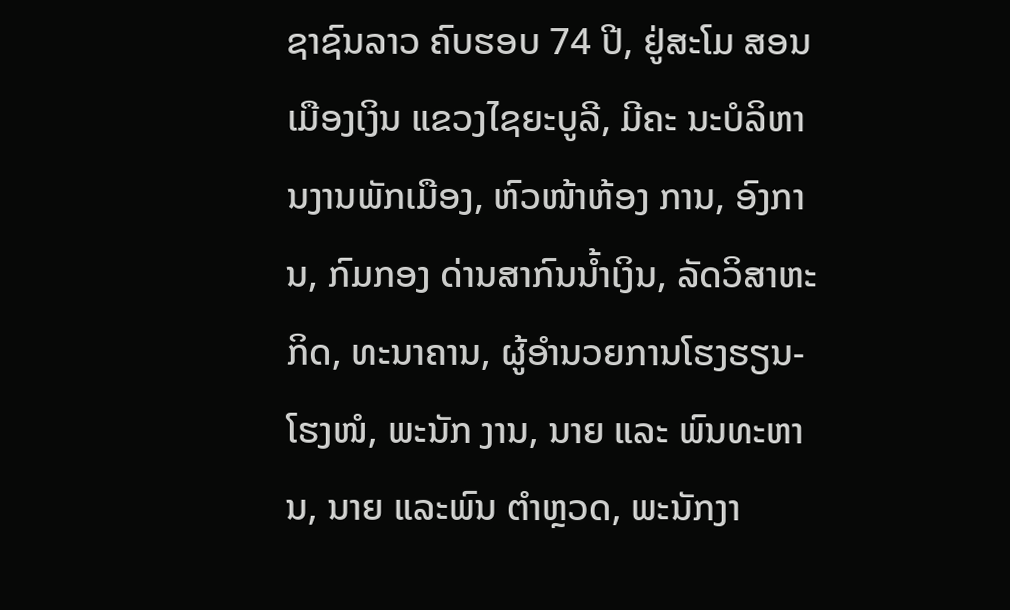ຊາຊົນລາວ ຄົບຮອບ 74 ປີ, ຢູ່ສະໂມ ສອນເມືອງເງິນ ແຂວງໄຊຍະບູລີ, ມີຄະ ນະບໍລິຫານງານພັກເມືອງ, ຫົວໜ້າຫ້ອງ ການ, ອົງການ, ກົມກອງ ດ່ານສາກົນນໍ້າເງິນ, ລັດວິສາຫະກິດ, ທະນາຄານ, ຜູ້ອໍານວຍການໂຮງຮຽນ-ໂຮງໜໍ, ພະນັກ ງານ, ນາຍ ແລະ ພົນທະຫານ, ນາຍ ແລະພົນ ຕໍາຫຼວດ, ພະນັກງາ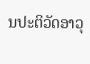ນປະຕິວັດອາວຸ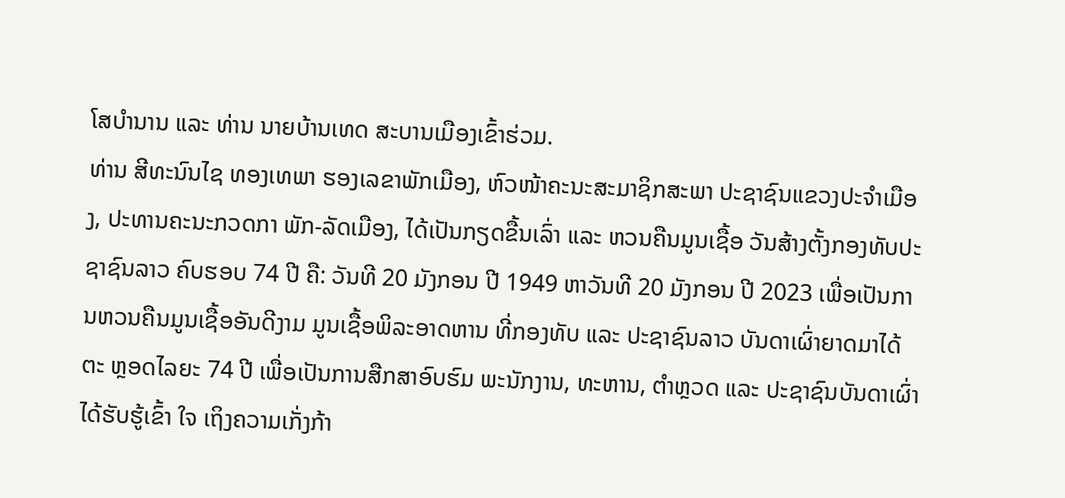ໂສບໍານານ ແລະ ທ່ານ ນາຍບ້ານເທດ ສະບານເມືອງເຂົ້າຮ່ວມ.
ທ່ານ ສີທະນົນໄຊ ທອງເທພາ ຮອງເລຂາພັກເມືອງ, ຫົວໜ້າຄະນະສະມາຊິກສະພາ ປະຊາຊົນແຂວງປະຈໍາເມືອງ, ປະທານຄະນະກວດກາ ພັກ-ລັດເມືອງ, ໄດ້ເປັນກຽດຂື້ນເລົ່າ ແລະ ຫວນຄືນມູນເຊື້ອ ວັນສ້າງຕັ້ງກອງທັບປະຊາຊົນລາວ ຄົບຮອບ 74 ປີ ຄື: ວັນທີ 20 ມັງກອນ ປີ 1949 ຫາວັນທີ 20 ມັງກອນ ປີ 2023 ເພື່ອເປັນການຫວນຄືນມູນເຊື້ອອັນດີງາມ ມູນເຊື້ອພິລະອາດຫານ ທີ່ກອງທັບ ແລະ ປະຊາຊົນລາວ ບັນດາເຜົ່າຍາດມາໄດ້ ຕະ ຫຼອດໄລຍະ 74 ປີ ເພື່ອເປັນການສືກສາອົບຮົມ ພະນັກງານ, ທະຫານ, ຕໍາຫຼວດ ແລະ ປະຊາຊົນບັນດາເຜົ່າ ໄດ້ຮັບຮູ້ເຂົ້າ ໃຈ ເຖິງຄວາມເກັ່ງກ້າ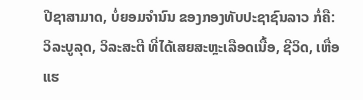ປີຊາສາມາດ, ບໍ່ຍອມຈໍານົນ ຂອງກອງທັບປະຊາຊົນລາວ ກໍ່ຄື: ວິລະບູລຸດ, ວິລະສະຕີ ທີ່ໄດ້ເສຍສະຫຼະເລືອດເນື້ອ, ຊີວິດ, ເຫື່ອແຮ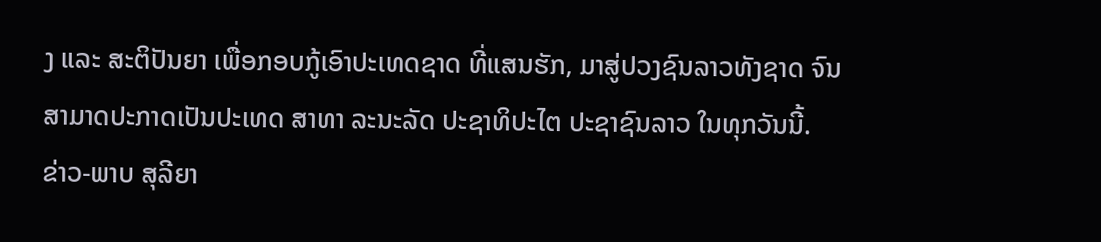ງ ແລະ ສະຕິປັນຍາ ເພື່ອກອບກູ້ເອົາປະເທດຊາດ ທີ່ແສນຮັກ, ມາສູ່ປວງຊົນລາວທັງຊາດ ຈົນສາມາດປະກາດເປັນປະເທດ ສາທາ ລະນະລັດ ປະຊາທິປະໄຕ ປະຊາຊົນລາວ ໃນທຸກວັນນີ້.
ຂ່າວ-ພາບ ສຸລີຍາ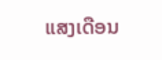ແສງເດືອນ